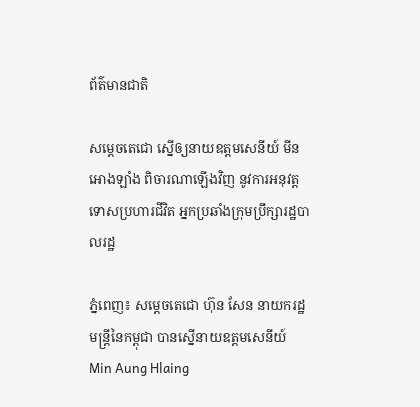ព័ត៌មានជាតិ

សម្ដេចតេជោ ស្នេីឲ្យនាយឧត្ដមសេនីយ៍ មីន អោងឡាំង ពិចារណាឡើងវិញ នូវការអនុវត្តទោសប្រហារជីវិត អ្នកប្រឆាំងក្រុមប្រឹក្សារដ្ឋបាលរដ្ឋ

ភ្នំពេញ៖ សម្ដេចតេជោ ហ៊ុន សែន នាយករដ្ឋមន្ត្រីនៃកម្ពុជា បានស្នើនាយឧត្តមសេនីយ៍ Min Aung Hlaing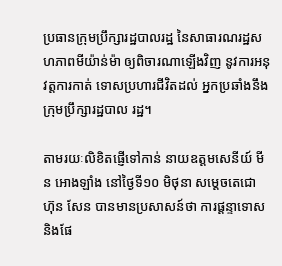ប្រធានក្រុមប្រឹក្សារដ្ឋបាលរដ្ឋ នៃសាធារណរដ្ឋសហភាពមីយ៉ាន់ម៉ា ឲ្យពិចារណាឡើងវិញ នូវការអនុវត្តការកាត់ ទោសប្រហារជីវិតដល់ អ្នកប្រឆាំងនឹងក្រុមប្រឹក្សារដ្ឋបាល រដ្ឋ។

តាមរយៈលិខិតផ្ញេីទៅកាន់ នាយឧត្ដមសេនីយ៍ មីន អោងឡាំង នៅថ្ងៃទី១០ មិថុនា សម្ដេចតេជោ ហ៊ុន សែន បានមានប្រសាសន៍ថា ការផ្តន្ទាទោស និងផែ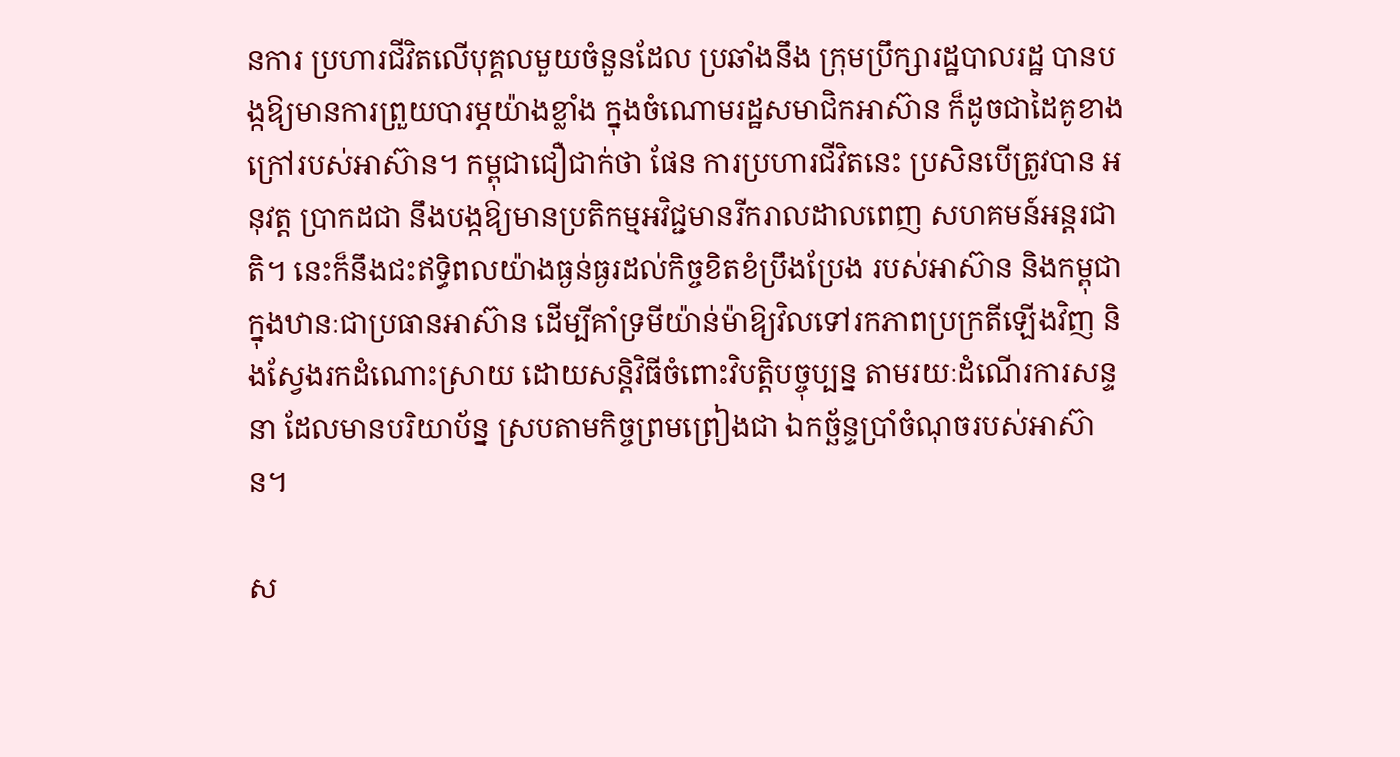នការ ប្រហារជីវិតលើបុគ្គលមួយចំនួនដែល ប្រឆាំងនឹង ក្រុមប្រឹក្សារដ្ឋបាលរដ្ឋ បានបង្កឱ្យមានការព្រួយបារម្ភយ៉ាងខ្លាំង ក្នុងចំណោមរដ្ឋសមាជិកអាស៊ាន ក៏ដូចជាដៃគូខាងក្រៅរបស់អាស៊ាន។ កម្ពុជាជឿជាក់ថា ផែន ការប្រហារជីវិតនេះ ប្រសិនបើត្រូវបាន អនុវត្ត ប្រាកដជា នឹងបង្កឱ្យមានប្រតិកម្មអវិជ្ជមានរីករាលដាលពេញ សហគមន៍អន្តរជាតិ។ នេះក៏នឹងជះឥទ្ធិពលយ៉ាងធ្ងន់ធ្ងរដល់កិច្ចខិតខំប្រឹងប្រែង របស់អាស៊ាន និងកម្ពុជា ក្នុងឋានៈជាប្រធានអាស៊ាន ដើម្បីគាំទ្រមីយ៉ាន់ម៉ាឱ្យវិលទៅរកភាពប្រក្រតីឡើងវិញ និងស្វែងរកដំណោះស្រាយ ដោយសន្តិវិធីចំពោះវិបត្តិបច្ចុប្បន្ន តាមរយៈដំណើរការសន្ទនា ដែលមានបរិយាប័ន្ន ស្របតាមកិច្ចព្រមព្រៀងជា ឯកច្ឆ័ន្ទប្រាំចំណុចរបស់អាស៊ាន។

ស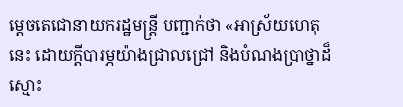ម្ដេចតេជោនាយករដ្ឋមន្ត្រី បញ្ជាក់ថា «អាស្រ័យហេតុនេះ ដោយក្តីបារម្ភយ៉ាងជ្រាលជ្រៅ និងបំណងប្រាថ្នាដ៏ស្មោះ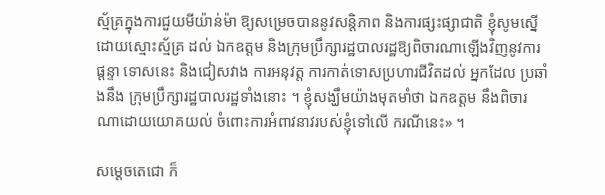ស្ម័គ្រក្នុងការជួយមីយ៉ាន់ម៉ា ឱ្យសម្រេចបាននូវសន្តិភាព និងការផ្សះផ្សាជាតិ ខ្ញុំសូមស្នើដោយស្មោះស្ម័គ្រ ដល់ ឯកឧត្តម និងក្រុមប្រឹក្សារដ្ឋបាលរដ្ឋឱ្យពិចារណាឡើងវិញនូវការផ្តន្ទា ទោសនេះ និងជៀសវាង ការអនុវត្ត ការកាត់ទោសប្រហារជីវិតដល់ អ្នកដែល ប្រឆាំងនឹង ក្រុមប្រឹក្សារដ្ឋបាលរដ្ឋទាំងនោះ ។ ខ្ញុំសង្ឃឹមយ៉ាងមុតមាំថា ឯកឧត្ដម នឹងពិចារណាដោយយោគយល់ ចំពោះការអំពាវនាវរបស់ខ្ញុំទៅលើ ករណីនេះ» ។

សម្ដេចតេជោ ក៏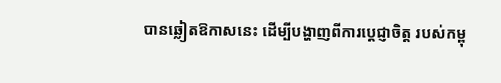បានឆ្លៀតឱកាសនេះ ដើម្បីបង្ហាញពីការប្ដេជ្ញាចិត្ត របស់កម្ពុ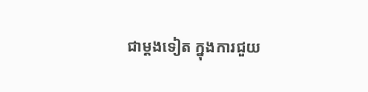ជាម្តងទៀត ក្នុងការជួយ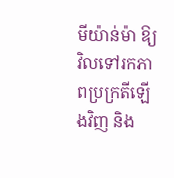មីយ៉ាន់ម៉ា ឱ្យវិលទៅរកភាពប្រក្រតីឡើងវិញ និង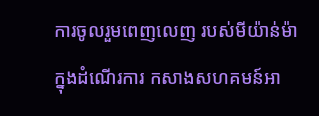ការចូលរួមពេញលេញ របស់មីយ៉ាន់ម៉ាក្នុងដំណើរការ កសាងសហគមន៍អា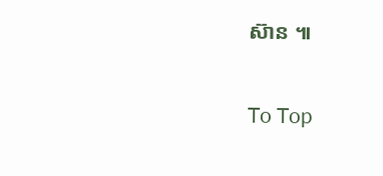ស៊ាន ៕

To Top